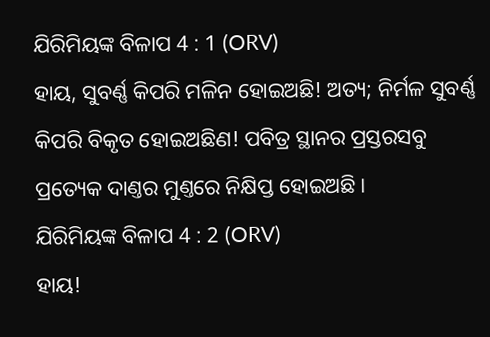ଯିରିମିୟଙ୍କ ବିଳାପ 4 : 1 (ORV)
ହାୟ, ସୁବର୍ଣ୍ଣ କିପରି ମଳିନ ହୋଇଅଛି! ଅତ୍ୟ; ନିର୍ମଳ ସୁବର୍ଣ୍ଣ କିପରି ବିକୃତ ହୋଇଅଛିଣ! ପବିତ୍ର ସ୍ଥାନର ପ୍ରସ୍ତରସବୁ ପ୍ରତ୍ୟେକ ଦାଣ୍ତର ମୁଣ୍ତରେ ନିକ୍ଷିପ୍ତ ହୋଇଅଛି ।
ଯିରିମିୟଙ୍କ ବିଳାପ 4 : 2 (ORV)
ହାୟ!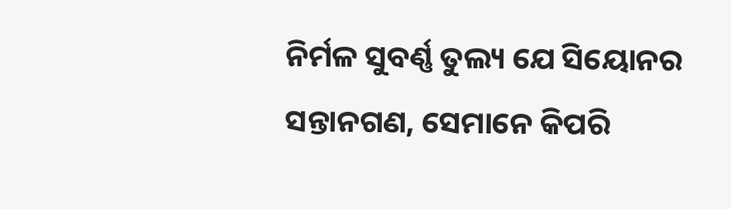ନିର୍ମଳ ସୁବର୍ଣ୍ଣ ତୁଲ୍ୟ ଯେ ସିୟୋନର ସନ୍ତାନଗଣ, ସେମାନେ କିପରି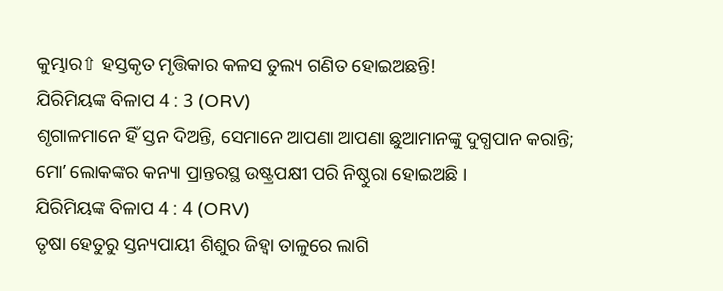କୁମ୍ଭାର⇧ ହସ୍ତକୃତ ମୃତ୍ତିକାର କଳସ ତୁଲ୍ୟ ଗଣିତ ହୋଇଅଛନ୍ତି!
ଯିରିମିୟଙ୍କ ବିଳାପ 4 : 3 (ORV)
ଶୃଗାଳମାନେ ହିଁ ସ୍ତନ ଦିଅନ୍ତି, ସେମାନେ ଆପଣା ଆପଣା ଛୁଆମାନଙ୍କୁ ଦୁଗ୍ଧପାନ କରାନ୍ତି; ମୋʼ ଲୋକଙ୍କର କନ୍ୟା ପ୍ରାନ୍ତରସ୍ଥ ଉଷ୍ଟ୍ରପକ୍ଷୀ ପରି ନିଷ୍ଠୁରା ହୋଇଅଛି ।
ଯିରିମିୟଙ୍କ ବିଳାପ 4 : 4 (ORV)
ତୃଷା ହେତୁରୁ ସ୍ତନ୍ୟପାୟୀ ଶିଶୁର ଜିହ୍ଵା ତାଳୁରେ ଲାଗି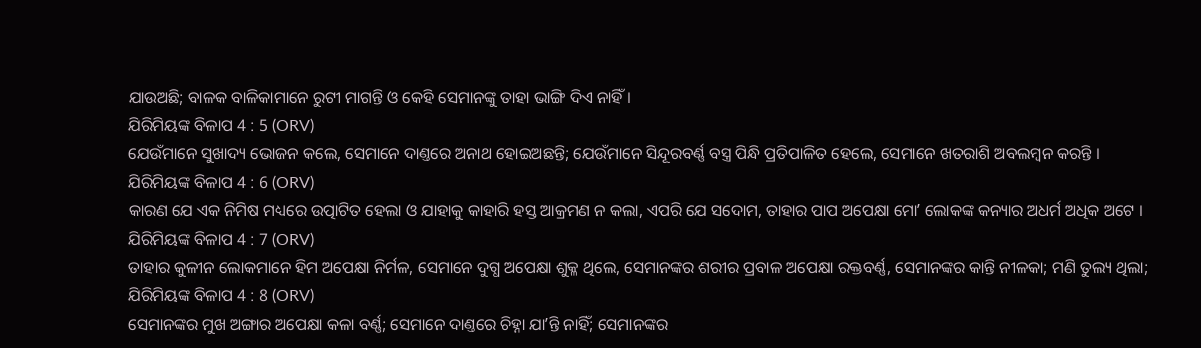ଯାଉଅଛି; ବାଳକ ବାଳିକାମାନେ ରୁଟୀ ମାଗନ୍ତି ଓ କେହି ସେମାନଙ୍କୁ ତାହା ଭାଙ୍ଗି ଦିଏ ନାହିଁ ।
ଯିରିମିୟଙ୍କ ବିଳାପ 4 : 5 (ORV)
ଯେଉଁମାନେ ସୁଖାଦ୍ୟ ଭୋଜନ କଲେ, ସେମାନେ ଦାଣ୍ତରେ ଅନାଥ ହୋଇଅଛନ୍ତି; ଯେଉଁମାନେ ସିନ୍ଦୂରବର୍ଣ୍ଣ ବସ୍ତ୍ର ପିନ୍ଧି ପ୍ରତିପାଳିତ ହେଲେ, ସେମାନେ ଖତରାଶି ଅବଲମ୍ଵନ କରନ୍ତି ।
ଯିରିମିୟଙ୍କ ବିଳାପ 4 : 6 (ORV)
କାରଣ ଯେ ଏକ ନିମିଷ ମଧ୍ୟରେ ଉତ୍ପାଟିତ ହେଲା ଓ ଯାହାକୁ କାହାରି ହସ୍ତ ଆକ୍ରମଣ ନ କଲା, ଏପରି ଯେ ସଦୋମ, ତାହାର ପାପ ଅପେକ୍ଷା ମୋʼ ଲୋକଙ୍କ କନ୍ୟାର ଅଧର୍ମ ଅଧିକ ଅଟେ ।
ଯିରିମିୟଙ୍କ ବିଳାପ 4 : 7 (ORV)
ତାହାର କୁଳୀନ ଲୋକମାନେ ହିମ ଅପେକ୍ଷା ନିର୍ମଳ, ସେମାନେ ଦୁଗ୍ଧ ଅପେକ୍ଷା ଶୁକ୍ଳ ଥିଲେ, ସେମାନଙ୍କର ଶରୀର ପ୍ରବାଳ ଅପେକ୍ଷା ରକ୍ତବର୍ଣ୍ଣ, ସେମାନଙ୍କର କାନ୍ତି ନୀଳକା; ମଣି ତୁଲ୍ୟ ଥିଲା;
ଯିରିମିୟଙ୍କ ବିଳାପ 4 : 8 (ORV)
ସେମାନଙ୍କର ମୁଖ ଅଙ୍ଗାର ଅପେକ୍ଷା କଳା ବର୍ଣ୍ଣ; ସେମାନେ ଦାଣ୍ତରେ ଚିହ୍ନା ଯାʼନ୍ତି ନାହିଁ; ସେମାନଙ୍କର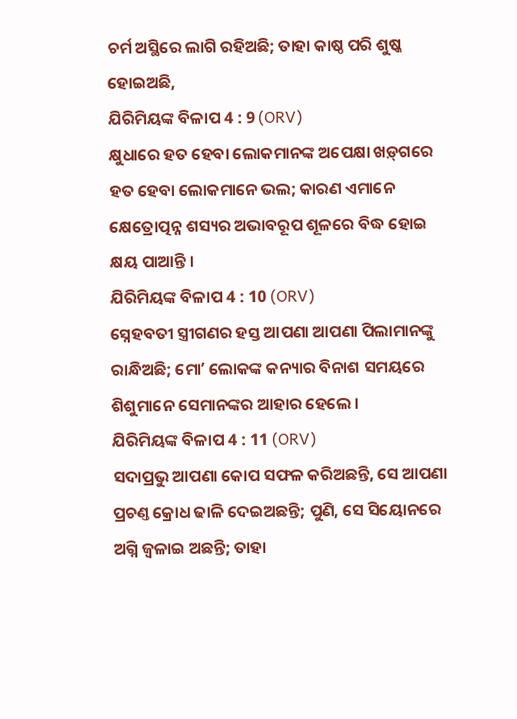ଚର୍ମ ଅସ୍ଥିରେ ଲାଗି ରହିଅଛି; ତାହା କାଷ୍ଠ ପରି ଶୁଷ୍କ ହୋଇଅଛି,
ଯିରିମିୟଙ୍କ ବିଳାପ 4 : 9 (ORV)
କ୍ଷୁଧାରେ ହତ ହେବା ଲୋକମାନଙ୍କ ଅପେକ୍ଷା ଖଡ଼୍‍ଗରେ ହତ ହେବା ଲୋକମାନେ ଭଲ; କାରଣ ଏମାନେ କ୍ଷେତ୍ରୋତ୍ପନ୍ନ ଶସ୍ୟର ଅଭାବରୂପ ଶୂଳରେ ବିଦ୍ଧ ହୋଇ କ୍ଷୟ ପାଆନ୍ତି ।
ଯିରିମିୟଙ୍କ ବିଳାପ 4 : 10 (ORV)
ସ୍ନେହବତୀ ସ୍ତ୍ରୀଗଣର ହସ୍ତ ଆପଣା ଆପଣା ପିଲାମାନଙ୍କୁ ରାନ୍ଧିଅଛି; ମୋʼ ଲୋକଙ୍କ କନ୍ୟାର ବିନାଶ ସମୟରେ ଶିଶୁମାନେ ସେମାନଙ୍କର ଆହାର ହେଲେ ।
ଯିରିମିୟଙ୍କ ବିଳାପ 4 : 11 (ORV)
ସଦାପ୍ରଭୁ ଆପଣା କୋପ ସଫଳ କରିଅଛନ୍ତି, ସେ ଆପଣା ପ୍ରଚଣ୍ତ କ୍ରୋଧ ଢାଳି ଦେଇଅଛନ୍ତି; ପୁଣି, ସେ ସିୟୋନରେ ଅଗ୍ନି ଜ୍ଵଳାଇ ଅଛନ୍ତି; ତାହା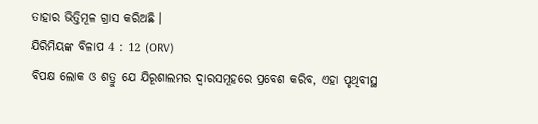ତାହାର ଭିତ୍ତିମୂଳ ଗ୍ରାସ କରିଅଛି ।
ଯିରିମିୟଙ୍କ ବିଳାପ 4 : 12 (ORV)
ବିପକ୍ଷ ଲୋକ ଓ ଶତ୍ରୁ ଯେ ଯିରୂଶାଲମର ଦ୍ଵାରସମୂହରେ ପ୍ରବେଶ କରିବ, ଏହା ପୃଥିବୀସ୍ଥ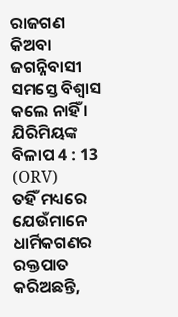ରାଜଗଣ କିଅବା ଜଗନ୍ନିବାସୀ ସମସ୍ତେ ବିଶ୍ଵାସ କଲେ ନାହିଁ ।
ଯିରିମିୟଙ୍କ ବିଳାପ 4 : 13 (ORV)
ତହିଁ ମଧ୍ୟରେ ଯେଉଁମାନେ ଧାର୍ମିକଗଣର ରକ୍ତପାତ କରିଅଛନ୍ତି,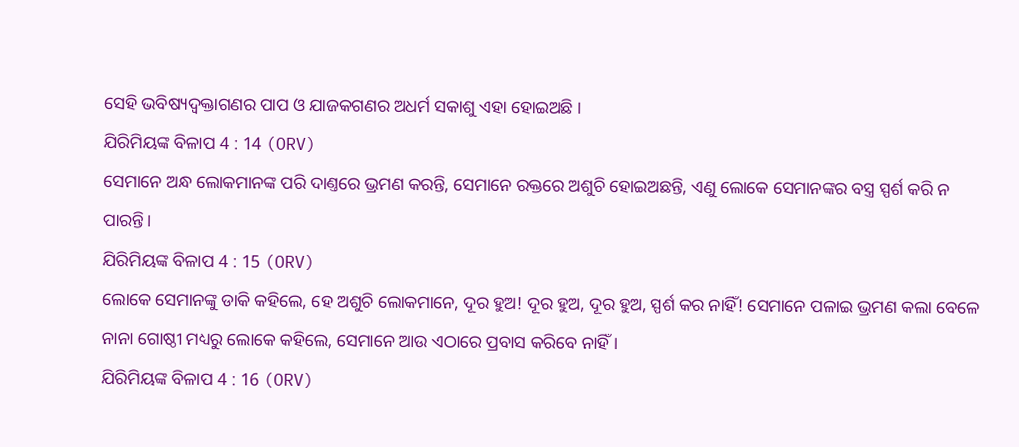ସେହି ଭବିଷ୍ୟଦ୍ବକ୍ତାଗଣର ପାପ ଓ ଯାଜକଗଣର ଅଧର୍ମ ସକାଶୁ ଏହା ହୋଇଅଛି ।
ଯିରିମିୟଙ୍କ ବିଳାପ 4 : 14 (ORV)
ସେମାନେ ଅନ୍ଧ ଲୋକମାନଙ୍କ ପରି ଦାଣ୍ତରେ ଭ୍ରମଣ କରନ୍ତି, ସେମାନେ ରକ୍ତରେ ଅଶୁଚି ହୋଇଅଛନ୍ତି, ଏଣୁ ଲୋକେ ସେମାନଙ୍କର ବସ୍ତ୍ର ସ୍ପର୍ଶ କରି ନ ପାରନ୍ତି।
ଯିରିମିୟଙ୍କ ବିଳାପ 4 : 15 (ORV)
ଲୋକେ ସେମାନଙ୍କୁ ଡାକି କହିଲେ, ହେ ଅଶୁଚି ଲୋକମାନେ, ଦୂର ହୁଅ! ଦୂର ହୁଅ, ଦୂର ହୁଅ, ସ୍ପର୍ଶ କର ନାହିଁ! ସେମାନେ ପଳାଇ ଭ୍ରମଣ କଲା ବେଳେ ନାନା ଗୋଷ୍ଠୀ ମଧ୍ୟରୁ ଲୋକେ କହିଲେ, ସେମାନେ ଆଉ ଏଠାରେ ପ୍ରବାସ କରିବେ ନାହିଁ ।
ଯିରିମିୟଙ୍କ ବିଳାପ 4 : 16 (ORV)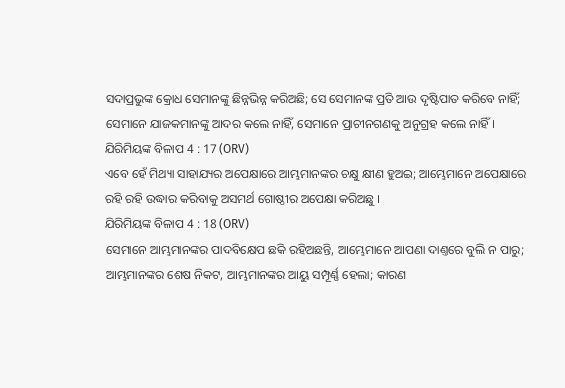ସଦାପ୍ରଭୁଙ୍କ କ୍ରୋଧ ସେମାନଙ୍କୁ ଛିନ୍ନଭିନ୍ନ କରିଅଛି; ସେ ସେମାନଙ୍କ ପ୍ରତି ଆଉ ଦୃଷ୍ଟିପାତ କରିବେ ନାହିଁ; ସେମାନେ ଯାଜକମାନଙ୍କୁ ଆଦର କଲେ ନାହିଁ, ସେମାନେ ପ୍ରାଚୀନଗଣକୁ ଅନୁଗ୍ରହ କଲେ ନାହିଁ ।
ଯିରିମିୟଙ୍କ ବିଳାପ 4 : 17 (ORV)
ଏବେ ହେଁ ମିଥ୍ୟା ସାହାଯ୍ୟର ଅପେକ୍ଷାରେ ଆମ୍ଭମାନଙ୍କର ଚକ୍ଷୁ କ୍ଷୀଣ ହୁଅଇ; ଆମ୍ଭେମାନେ ଅପେକ୍ଷାରେ ରହି ରହି ଉଦ୍ଧାର କରିବାକୁ ଅସମର୍ଥ ଗୋଷ୍ଠୀର ଅପେକ୍ଷା କରିଅଛୁ ।
ଯିରିମିୟଙ୍କ ବିଳାପ 4 : 18 (ORV)
ସେମାନେ ଆମ୍ଭମାନଙ୍କର ପାଦବିକ୍ଷେପ ଛକି ରହିଅଛନ୍ତି, ଆମ୍ଭେମାନେ ଆପଣା ଦାଣ୍ତରେ ବୁଲି ନ ପାରୁ; ଆମ୍ଭମାନଙ୍କର ଶେଷ ନିକଟ, ଆମ୍ଭମାନଙ୍କର ଆୟୁ ସମ୍ପୂର୍ଣ୍ଣ ହେଲା; କାରଣ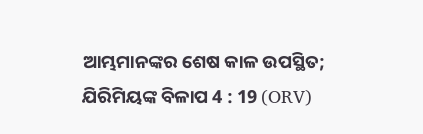ଆମ୍ଭମାନଙ୍କର ଶେଷ କାଳ ଉପସ୍ଥିତ;
ଯିରିମିୟଙ୍କ ବିଳାପ 4 : 19 (ORV)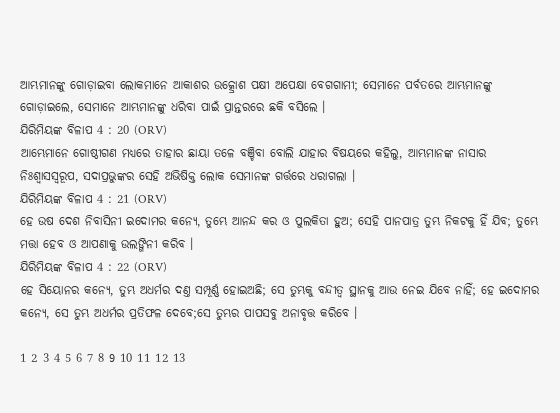ଆମ୍ଭମାନଙ୍କୁ ଗୋଡ଼ାଇବା ଲୋକମାନେ ଆକାଶର ଉତ୍କ୍ରୋଶ ପକ୍ଷୀ ଅପେକ୍ଷା ବେଗଗାମୀ; ସେମାନେ ପର୍ବତରେ ଆମ୍ଭମାନଙ୍କୁ ଗୋଡ଼ାଇଲେ, ସେମାନେ ଆମ୍ଭମାନଙ୍କୁ ଧରିବା ପାଇଁ ପ୍ରାନ୍ତରରେ ଛକି ବସିଲେ ।
ଯିରିମିୟଙ୍କ ବିଳାପ 4 : 20 (ORV)
ଆମ୍ଭେମାନେ ଗୋଷ୍ଠୀଗଣ ମଧ୍ୟରେ ତାହାର ଛାୟା ତଳେ ବଞ୍ଚିବା ବୋଲି ଯାହାର ବିଷୟରେ କହିଲୁ, ଆମ୍ଭମାନଙ୍କ ନାସାର ନିଃଶ୍ଵାସସ୍ଵରୂପ, ସଦାପ୍ରଭୁଙ୍କର ସେହି ଅଭିଷିକ୍ତ ଲୋକ ସେମାନଙ୍କ ଗର୍ତ୍ତରେ ଧରାଗଲା ।
ଯିରିମିୟଙ୍କ ବିଳାପ 4 : 21 (ORV)
ହେ ଉଷ ଦେଶ ନିବାସିନୀ ଇଦୋମର କନ୍ୟେ, ତୁମ୍ଭେ ଆନନ୍ଦ କର ଓ ପୁଲକିତା ହୁଅ; ସେହି ପାନପାତ୍ର ତୁମ୍ଭ ନିକଟକୁ ହିଁ ଯିବ; ତୁମ୍ଭେ ମତ୍ତା ହେବ ଓ ଆପଣାକୁ ଉଲଙ୍ଗିନୀ କରିବ ।
ଯିରିମିୟଙ୍କ ବିଳାପ 4 : 22 (ORV)
ହେ ସିୟୋନର କନ୍ୟେ, ତୁମ୍ଭ ଅଧର୍ମର ଦଣ୍ତ ସମ୍ପୂର୍ଣ୍ଣ ହୋଇଅଛି; ସେ ତୁମ୍ଭକୁ ବନ୍ଦୀତ୍ଵ ସ୍ଥାନକୁ ଆଉ ନେଇ ଯିବେ ନାହିଁ; ହେ ଇଦୋମର କନ୍ୟେ, ସେ ତୁମ୍ଭ ଅଧର୍ମର ପ୍ରତିଫଳ ଦେବେ;ସେ ତୁମ୍ଭର ପାପସବୁ ଅନାବୃତ୍ତ କରିବେ ।

1 2 3 4 5 6 7 8 9 10 11 12 13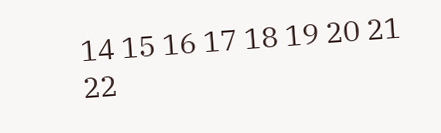14 15 16 17 18 19 20 21 22